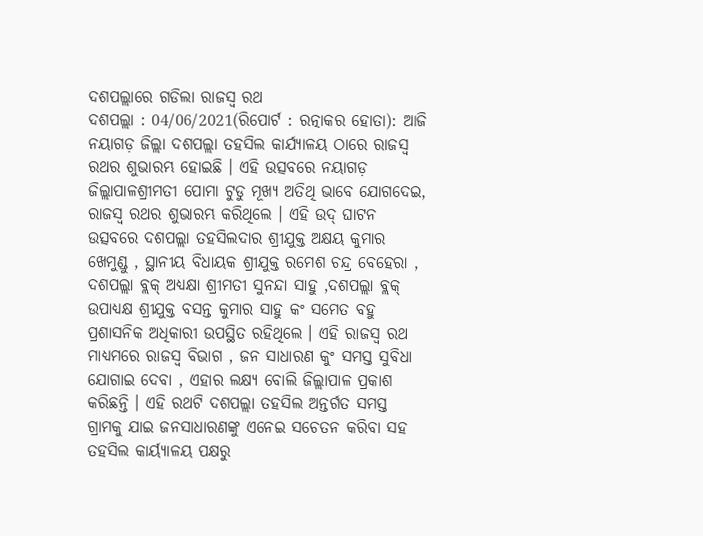ଦଶପଲ୍ଲାରେ ଗଡିଲା ରାଜସ୍ବ ରଥ
ଦଶପଲ୍ଲା : 04/06/2021(ରିପୋର୍ଟ : ରତ୍ନାକର ହୋତା): ଆଜି ନୟାଗଡ଼ ଜିଲ୍ଲା ଦଶପଲ୍ଲା ତହସିଲ କାର୍ଯ୍ୟାଳୟ ଠାରେ ରାଜସ୍ୱ ରଥର ଶୁଭାରମ୍ଭ ହୋଇଛି । ଏହି ଉତ୍ସବରେ ନୟାଗଡ଼ ଜିଲ୍ଲାପାଳଶ୍ରୀମତୀ ପୋମା ଟୁଡୁ ମୂଖ୍ୟ ଅତିଥି ଭାବେ ଯୋଗଦେଇ, ରାଜସ୍ବ ରଥର ଶୁଭାରମ୍ଭ କରିଥିଲେ । ଏହି ଉଦ୍ ଘାଟନ ଉତ୍ସବରେ ଦଶପଲ୍ଲା ତହସିଲଦାର ଶ୍ରୀଯୁକ୍ତ ଅକ୍ଷୟ କୁମାର ଖେମୁଣ୍ଡୁ , ସ୍ଥାନୀୟ ବିଧାୟକ ଶ୍ରୀଯୁକ୍ତ ରମେଶ ଚନ୍ଦ୍ର ବେହେରା , ଦଶପଲ୍ଲା ବ୍ଲକ୍ ଅଧ୍ୟକ୍ଷା ଶ୍ରୀମତୀ ସୁନନ୍ଦା ସାହୁ ,ଦଶପଲ୍ଲା ବ୍ଲକ୍ ଉପାଧ୍ୟକ୍ଷ ଶ୍ରୀଯୁକ୍ତ ବସନ୍ତ କୁମାର ସାହୁ କଂ ସମେତ ବହୁ ପ୍ରଶାସନିକ ଅଧିକାରୀ ଉପସ୍ଥିତ ରହିଥିଲେ । ଏହି ରାଜସ୍ବ ରଥ ମାଧ୍ୟମରେ ରାଜସ୍ୱ ବିଭାଗ , ଜନ ସାଧାରଣ କୁଂ ସମସ୍ତ ସୁବିଧା ଯୋଗାଇ ଦେବା , ଏହାର ଲକ୍ଷ୍ୟ ବୋଲି ଜିଲ୍ଲାପାଳ ପ୍ରକାଶ କରିଛନ୍ତି । ଏହି ରଥଟି ଦଶପଲ୍ଲା ତହସିଲ ଅନ୍ତର୍ଗତ ସମସ୍ତ ଗ୍ରାମକୁ ଯାଇ ଜନସାଧାରଣଙ୍କୁ ଏନେଇ ସଚେତନ କରିବା ସହ ତହସିଲ କାର୍ୟ୍ୟାଳୟ ପକ୍ଷରୁ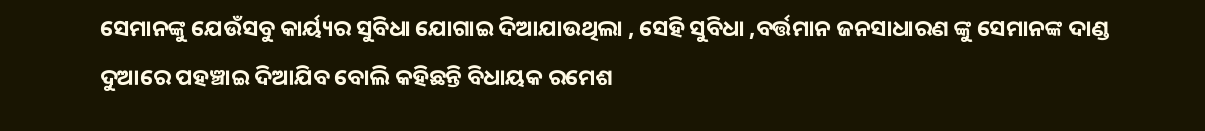ସେମାନଙ୍କୁ ଯେଉଁସବୁ କାର୍ୟ୍ୟର ସୁବିଧା ଯୋଗାଇ ଦିଆଯାଉଥିଲା , ସେହି ସୁବିଧା ,ବର୍ତ୍ତମାନ ଜନସାଧାରଣ ଙ୍କୁ ସେମାନଙ୍କ ଦାଣ୍ଡ ଦୁଆରେ ପହଞ୍ଚାଇ ଦିଆଯିବ ବୋଲି କହିଛନ୍ତି ବିଧାୟକ ରମେଶ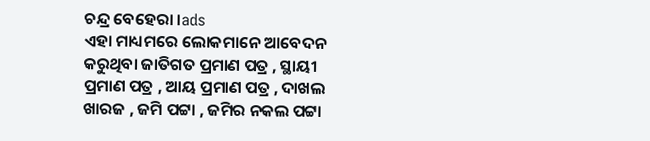ଚନ୍ଦ୍ର ବେହେରା ।ads
ଏହା ମାଧ୍ୟମରେ ଲୋକମାନେ ଆବେଦନ କରୁଥିବା ଜାତିଗତ ପ୍ରମାଣ ପତ୍ର , ସ୍ଥାୟୀ ପ୍ରମାଣ ପତ୍ର , ଆୟ ପ୍ରମାଣ ପତ୍ର , ଦାଖଲ ଖାରଜ , ଜମି ପଟ୍ଟା , ଜମିର ନକଲ ପଟ୍ଟା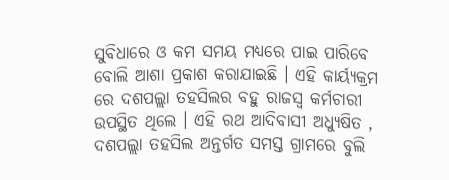ସୁବିଧାରେ ଓ କମ ସମୟ ମଧ୍ୟରେ ପାଇ ପାରିବେ ବୋଲି ଆଶା ପ୍ରକାଶ କରାଯାଇଛି । ଏହି କାର୍ୟ୍ୟକ୍ରମ ରେ ଦଶପଲ୍ଲା ତହସିଲର ବହୁ ରାଜସ୍ବ କର୍ମଚାରୀ ଉପସ୍ଥିତ ଥିଲେ । ଏହି ରଥ ଆଦିବାସୀ ଅଧ୍ୟୁଷିତ , ଦଶପଲ୍ଲା ତହସିଲ ଅନ୍ତର୍ଗତ ସମସ୍ତ ଗ୍ରାମରେ ବୁଲି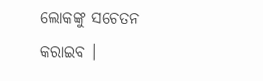ଲୋକଙ୍କୁ ସଚେତନ କରାଇବ ।